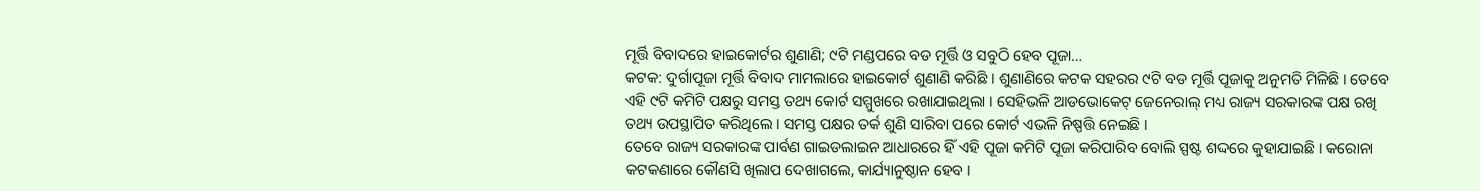ମୂର୍ତ୍ତି ବିବାଦରେ ହାଇକୋର୍ଟର ଶୁଣାଣି; ୯ଟି ମଣ୍ଡପରେ ବଡ ମୂର୍ତ୍ତି ଓ ସବୁଠି ହେବ ପୂଜା…
କଟକ: ଦୁର୍ଗାପୂଜା ମୂର୍ତ୍ତି ବିବାଦ ମାମଲାରେ ହାଇକୋର୍ଟ ଶୁଣାଣି କରିଛି । ଶୁଣାଣିରେ କଟକ ସହରର ୯ଟି ବଡ ମୂର୍ତ୍ତି ପୂଜାକୁ ଅନୁମତି ମିଳିଛି । ତେବେ ଏହି ୯ଟି କମିଟି ପକ୍ଷରୁ ସମସ୍ତ ତଥ୍ୟ କୋର୍ଟ ସମ୍ମୁଖରେ ରଖାଯାଇଥିଲା । ସେହିଭଳି ଆଡଭୋକେଟ୍ ଜେନେରାଲ୍ ମଧ୍ୟ ରାଜ୍ୟ ସରକାରଙ୍କ ପକ୍ଷ ରଖି ତଥ୍ୟ ଉପସ୍ଥାପିତ କରିଥିଲେ । ସମସ୍ତ ପକ୍ଷର ତର୍କ ଶୁଣି ସାରିବା ପରେ କୋର୍ଟ ଏଭଳି ନିଷ୍ପତ୍ତି ନେଇଛି ।
ତେବେ ରାଜ୍ୟ ସରକାରଙ୍କ ପାର୍ବଣ ଗାଇଡଲାଇନ ଆଧାରରେ ହିଁ ଏହି ପୂଜା କମିଟି ପୂଜା କରିପାରିବ ବୋଲି ସ୍ପଷ୍ଟ ଶଦ୍ଦରେ କୁହାଯାଇଛି । କରୋନା କଟକଣାରେ କୌଣସି ଖିଲାପ ଦେଖାଗଲେ, କାର୍ଯ୍ୟାନୁଷ୍ଠାନ ହେବ ।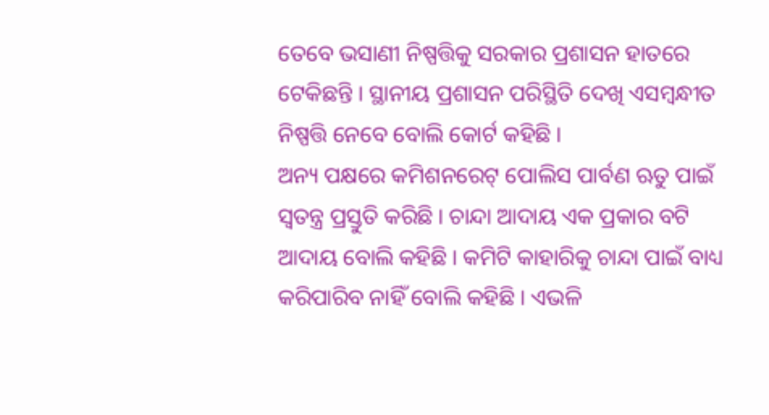ତେବେ ଭସାଣୀ ନିଷ୍ପତ୍ତିକୁ ସରକାର ପ୍ରଶାସନ ହାତରେ ଟେକିଛନ୍ତି । ସ୍ଥାନୀୟ ପ୍ରଶାସନ ପରିସ୍ଥିତି ଦେଖି ଏସମ୍ୱନ୍ଧୀତ ନିଷ୍ପତ୍ତି ନେବେ ବୋଲି କୋର୍ଟ କହିଛି ।
ଅନ୍ୟ ପକ୍ଷରେ କମିଶନରେଟ୍ ପୋଲିସ ପାର୍ବଣ ଋତୁ ପାଇଁ ସ୍ୱତନ୍ତ୍ର ପ୍ରସ୍ତୁତି କରିଛି । ଚାନ୍ଦା ଆଦାୟ ଏକ ପ୍ରକାର ବଟି ଆଦାୟ ବୋଲି କହିଛି । କମିଟି କାହାରିକୁ ଚାନ୍ଦା ପାଇଁ ବାଧ୍ୟ କରିପାରିବ ନାହିଁ ବୋଲି କହିଛି । ଏଭଳି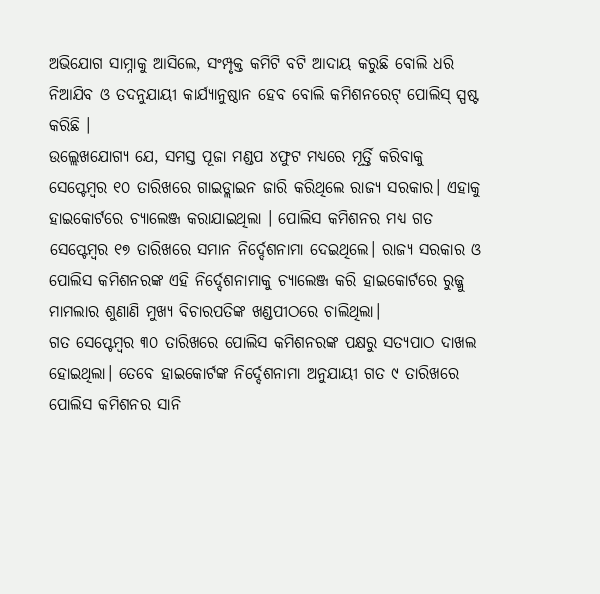ଅଭିଯୋଗ ସାମ୍ନାକୁ ଆସିଲେ, ସଂମ୍ପୃକ୍ତ କମିଟି ବଟି ଆଦାୟ କରୁଛି ବୋଲି ଧରି ନିଆଯିବ ଓ ତଦନୁଯାୟୀ କାର୍ଯ୍ୟାନୁଷ୍ଠାନ ହେବ ବୋଲି କମିଶନରେଟ୍ ପୋଲିସ୍ ସ୍ପଷ୍ଟ କରିଛି ।
ଉଲ୍ଲେଖଯୋଗ୍ୟ ଯେ, ସମସ୍ତ ପୂଜା ମଣ୍ଡପ ୪ଫୁଟ ମଧ୍ୟରେ ମୂର୍ତ୍ତି କରିବାକୁ ସେପ୍ଟେମ୍ବର ୧୦ ତାରିଖରେ ଗାଇଡ୍ଲାଇନ ଜାରି କରିଥିଲେ ରାଜ୍ୟ ସରକାର। ଏହାକୁ ହାଇକୋର୍ଟରେ ଚ୍ୟାଲେଞ୍ଜ କରାଯାଇଥିଲା । ପୋଲିସ କମିଶନର ମଧ୍ୟ ଗତ ସେପ୍ଟେମ୍ବର ୧୭ ତାରିଖରେ ସମାନ ନିର୍ଦ୍ଦେଶନାମା ଦେଇଥିଲେ। ରାଜ୍ୟ ସରକାର ଓ ପୋଲିସ କମିଶନରଙ୍କ ଏହି ନିର୍ଦ୍ଦେଶନାମାକୁ ଚ୍ୟାଲେଞ୍ଜ କରି ହାଇକୋର୍ଟରେ ରୁଜ୍ଜୁ ମାମଲାର ଶୁଣାଣି ମୁଖ୍ୟ ବିଚାରପତିଙ୍କ ଖଣ୍ଡପୀଠରେ ଚାଲିଥିଲା।
ଗତ ସେପ୍ଟେମ୍ବର ୩୦ ତାରିଖରେ ପୋଲିସ କମିଶନରଙ୍କ ପକ୍ଷରୁ ସତ୍ୟପାଠ ଦାଖଲ ହୋଇଥିଲା। ତେବେ ହାଇକୋର୍ଟଙ୍କ ନିର୍ଦ୍ଦେଶନାମା ଅନୁଯାୟୀ ଗତ ୯ ତାରିଖରେ ପୋଲିସ କମିଶନର ସାନି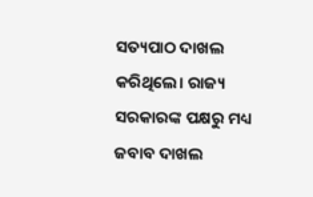ସତ୍ୟପାଠ ଦାଖଲ କରିଥିଲେ। ରାଜ୍ୟ ସରକାରଙ୍କ ପକ୍ଷରୁ ମଧ୍ୟ ଜବାବ ଦାଖଲ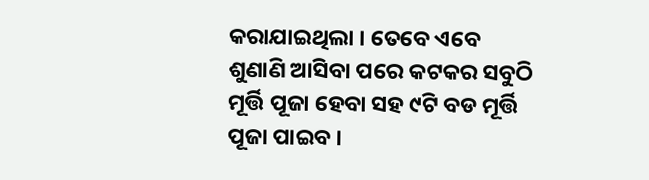କରାଯାଇଥିଲା । ତେବେ ଏବେ ଶୁଣାଣି ଆସିବା ପରେ କଟକର ସବୁଠି ମୂର୍ତ୍ତି ପୂଜା ହେବା ସହ ୯ଟି ବଡ ମୂର୍ତ୍ତି ପୂଜା ପାଇବ ।